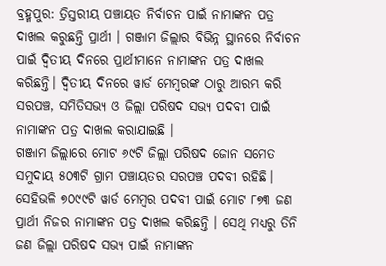ବ୍ରହ୍ମପୁର: ତ୍ରିସ୍ତରୀୟ ପଞ୍ଚାୟତ ନିର୍ବାଚନ ପାଇଁ ନାମାଙ୍କନ ପତ୍ର ଦାଖଲ କରୁଛନ୍ତି ପ୍ରାର୍ଥୀ । ଗଞ୍ଜାମ ଜିଲ୍ଲାର ବିଭିନ୍ନ ସ୍ଥାନରେ ନିର୍ବାଚନ ପାଇଁ ଦ୍ବିତୀୟ ଦିନରେ ପ୍ରାର୍ଥୀମାନେ ନାମାଙ୍କନ ପତ୍ର ଦାଖଲ କରିଛନ୍ତି। ଦ୍ବିତୀୟ ଦିନରେ ୱାର୍ଡ ମେମ୍ବରଙ୍କ ଠାରୁ ଆରମ୍ଭ କରି ସରପଞ୍ଚ, ସମିତିସଭ୍ୟ ଓ ଜିଲ୍ଲା ପରିଷଦ ସଭ୍ୟ ପଦବୀ ପାଇଁ ନାମାଙ୍କନ ପତ୍ର ଦାଖଲ କରାଯାଇଛି ।
ଗଞ୍ଜାମ ଜିଲ୍ଲାରେ ମୋଟ ୬୯ଟି ଜିଲ୍ଲା ପରିଷଦ ଜୋନ ସମେତ ସମୁଦାୟ ୫୦୩ଟି ଗ୍ରାମ ପଞ୍ଚାୟତର ସରପଞ୍ଚ ପଦବୀ ରହିଛି। ସେହିଭଳି ୭୦୯୯ଟି ୱାର୍ଡ ମେମ୍ବର ପଦବୀ ପାଇଁ ମୋଟ ୮୭୩ ଜଣ ପ୍ରାର୍ଥୀ ନିଜର ନାମାଙ୍କନ ପତ୍ର ଦାଖଲ କରିଛନ୍ତି । ସେଥି ମଧ୍ୟରୁ ତିନି ଜଣ ଜିଲ୍ଲା ପରିଷଦ ସଭ୍ୟ ପାଇଁ ନାମାଙ୍କନ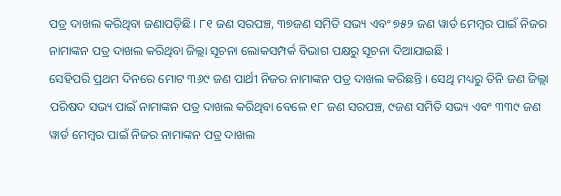ପତ୍ର ଦାଖଲ କରିଥିବା ଜଣାପଡ଼ିଛି। ୮୧ ଜଣ ସରପଞ୍ଚ, ୩୭ଜଣ ସମିତି ସଭ୍ୟ ଏବଂ ୭୫୨ ଜଣ ୱାର୍ଡ ମେମ୍ବର ପାଇଁ ନିଜର ନାମାଙ୍କନ ପତ୍ର ଦାଖଲ କରିଥିବା ଜିଲ୍ଲା ସୂଚନା ଲୋକସମ୍ପର୍କ ବିଭାଗ ପକ୍ଷରୁ ସୂଚନା ଦିଆଯାଇଛି ।
ସେହିପରି ପ୍ରଥମ ଦିନରେ ମୋଟ ୩୬୯ ଜଣ ପାର୍ଥୀ ନିଜର ନାମାଙ୍କନ ପତ୍ର ଦାଖଲ କରିଛନ୍ତି । ସେଥି ମଧ୍ୟରୁ ତିନି ଜଣ ଜିଲ୍ଲା ପରିଷଦ ସଭ୍ୟ ପାଇଁ ନାମାଙ୍କନ ପତ୍ର ଦାଖଲ କରିଥିବା ବେଳେ ୧୮ ଜଣ ସରପଞ୍ଚ, ୯ଜଣ ସମିତି ସଭ୍ୟ ଏବଂ ୩୩୯ ଜଣ ୱାର୍ଡ ମେମ୍ବର ପାଇଁ ନିଜର ନାମାଙ୍କନ ପତ୍ର ଦାଖଲ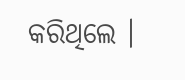କରିଥିଲେ ।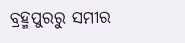ବ୍ରହ୍ମପୁରରୁ ସମୀର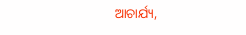ଆଚାର୍ଯ୍ୟ,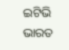ଇଟିଭି ଭାରତ